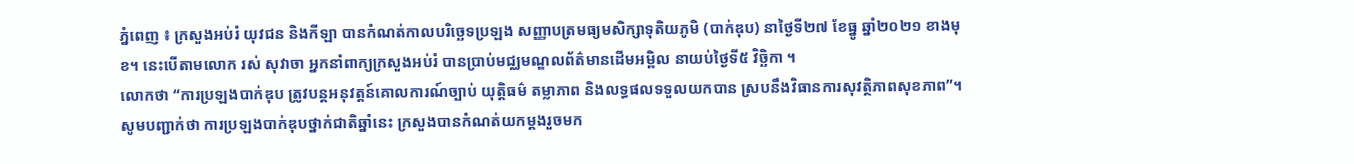ភ្នំពេញ ៖ ក្រសួងអប់រំ យុវជន និងកីឡា បានកំណត់កាលបរិច្ឆេទប្រឡង សញ្ញាបត្រមធ្យមសិក្សាទុតិយភូមិ (បាក់ឌុប) នាថ្ងៃទី២៧ ខែធ្នូ ឆ្នាំ២០២១ ខាងមុខ។ នេះបើតាមលោក រស់ សុវាចា អ្នកនាំពាក្យក្រសួងអប់រំ បានប្រាប់មជ្ឈមណ្ឌលព័ត៌មានដេីមអម្ពិល នាយប់ថ្ងៃទី៥ វិច្ឆិកា ។
លោកថា “ការប្រឡងបាក់ឌុប ត្រូវបន្តអនុវត្តន៍គោលការណ៍ច្បាប់ យុត្តិធម៌ តម្លាភាព និងលទ្ធផលទទួលយកបាន ស្របនឹងវិធានការសុវត្ថិភាពសុខភាព”។
សូមបញ្ជាក់ថា ការប្រឡងបាក់ឌុបថ្នាក់ជាតិឆ្នាំនេះ ក្រសួងបានកំណត់យកម្តងរួចមក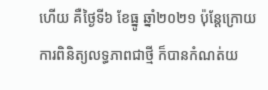ហើយ គឺថ្ងៃទី៦ ខែធ្នូ ឆ្នាំ២០២១ ប៉ុន្តែក្រោយការពិនិត្យលទ្ធភាពជាថ្មី ក៏បានកំណត់យ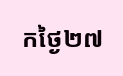កថ្ងៃ២៧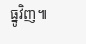ធ្នូវិញ៕